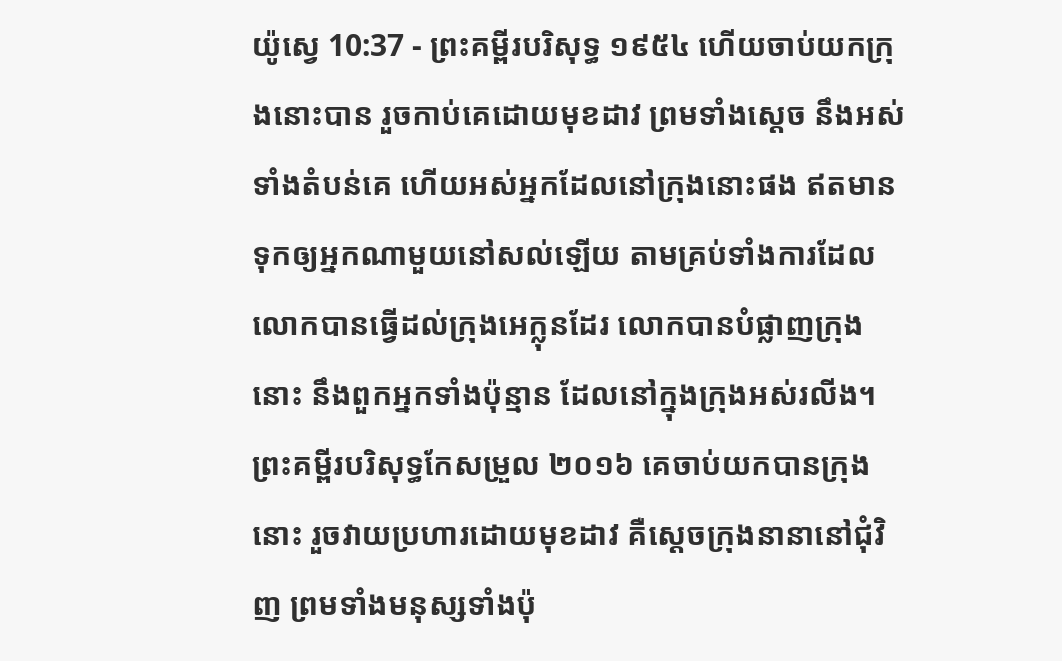យ៉ូស្វេ 10:37 - ព្រះគម្ពីរបរិសុទ្ធ ១៩៥៤ ហើយចាប់យកក្រុងនោះបាន រួចកាប់គេដោយមុខដាវ ព្រមទាំងស្តេច នឹងអស់ទាំងតំបន់គេ ហើយអស់អ្នកដែលនៅក្រុងនោះផង ឥតមានទុកឲ្យអ្នកណាមួយនៅសល់ឡើយ តាមគ្រប់ទាំងការដែលលោកបានធ្វើដល់ក្រុងអេក្លុនដែរ លោកបានបំផ្លាញក្រុងនោះ នឹងពួកអ្នកទាំងប៉ុន្មាន ដែលនៅក្នុងក្រុងអស់រលីង។ ព្រះគម្ពីរបរិសុទ្ធកែសម្រួល ២០១៦ គេចាប់យកបានក្រុងនោះ រួចវាយប្រហារដោយមុខដាវ គឺស្តេចក្រុងនានានៅជុំវិញ ព្រមទាំងមនុស្សទាំងប៉ុ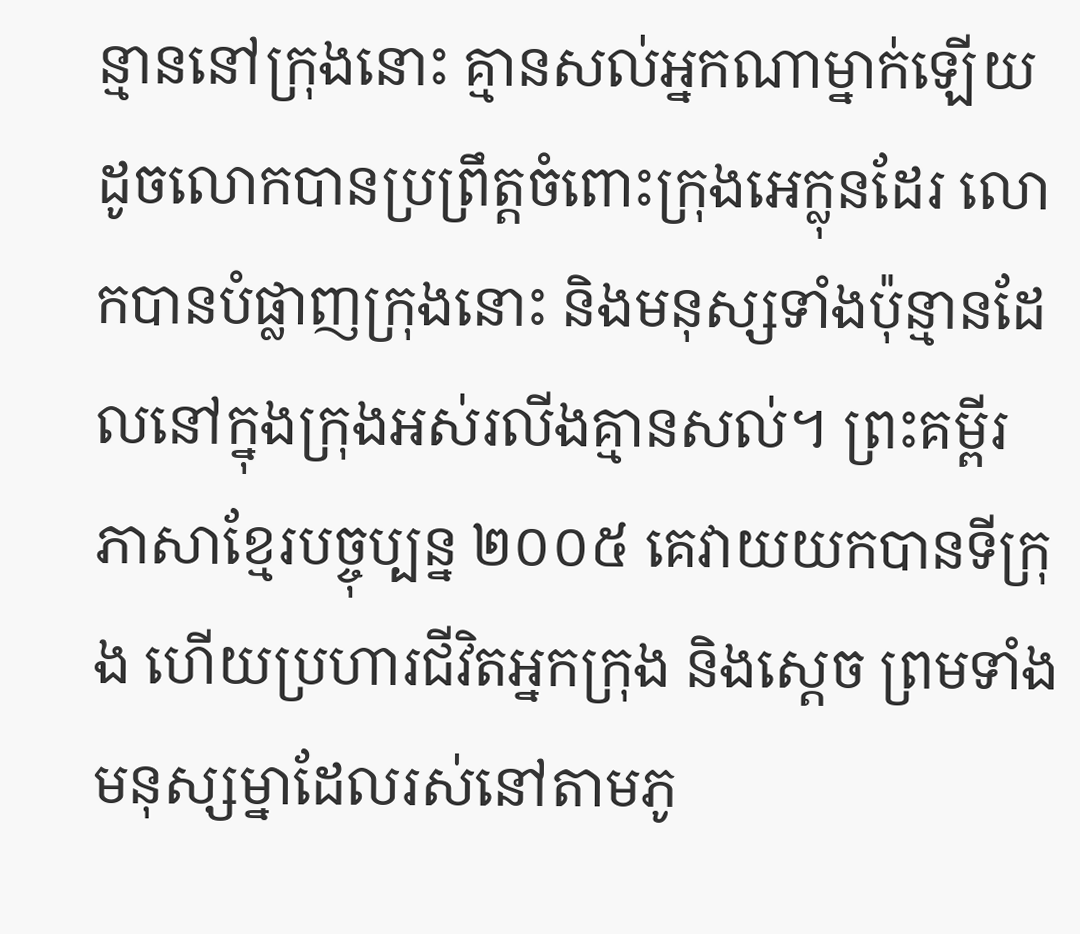ន្មាននៅក្រុងនោះ គ្មានសល់អ្នកណាម្នាក់ឡើយ ដូចលោកបានប្រព្រឹត្តចំពោះក្រុងអេក្លុនដែរ លោកបានបំផ្លាញក្រុងនោះ និងមនុស្សទាំងប៉ុន្មានដែលនៅក្នុងក្រុងអស់រលីងគ្មានសល់។ ព្រះគម្ពីរភាសាខ្មែរបច្ចុប្បន្ន ២០០៥ គេវាយយកបានទីក្រុង ហើយប្រហារជីវិតអ្នកក្រុង និងស្ដេច ព្រមទាំងមនុស្សម្នាដែលរស់នៅតាមភូ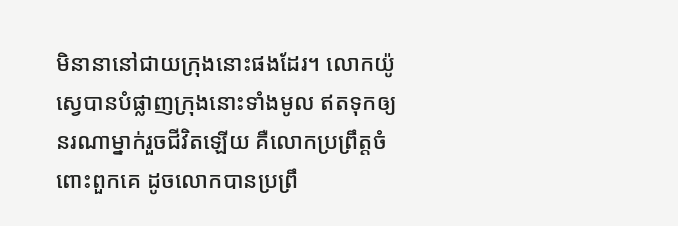មិនានានៅជាយក្រុងនោះផងដែរ។ លោកយ៉ូស្វេបានបំផ្លាញក្រុងនោះទាំងមូល ឥតទុកឲ្យនរណាម្នាក់រួចជីវិតឡើយ គឺលោកប្រព្រឹត្តចំពោះពួកគេ ដូចលោកបានប្រព្រឹ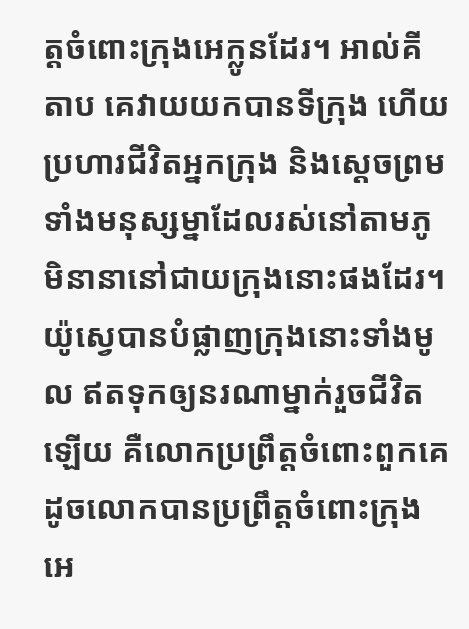ត្តចំពោះក្រុងអេក្លូនដែរ។ អាល់គីតាប គេវាយយកបានទីក្រុង ហើយប្រហារជីវិតអ្នកក្រុង និងស្តេចព្រមទាំងមនុស្សម្នាដែលរស់នៅតាមភូមិនានានៅជាយក្រុងនោះផងដែរ។ យ៉ូស្វេបានបំផ្លាញក្រុងនោះទាំងមូល ឥតទុកឲ្យនរណាម្នាក់រួចជីវិតឡើយ គឺលោកប្រព្រឹត្តចំពោះពួកគេ ដូចលោកបានប្រព្រឹត្តចំពោះក្រុងអេ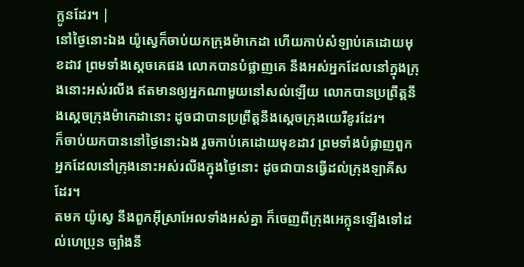ក្លូនដែរ។ |
នៅថ្ងៃនោះឯង យ៉ូស្វេក៏ចាប់យកក្រុងម៉ាកេដា ហើយកាប់សំឡាប់គេដោយមុខដាវ ព្រមទាំងស្តេចគេផង លោកបានបំផ្លាញគេ នឹងអស់អ្នកដែលនៅក្នុងក្រុងនោះអស់រលីង ឥតមានឲ្យអ្នកណាមួយនៅសល់ឡើយ លោកបានប្រព្រឹត្តនឹងស្តេចក្រុងម៉ាកេដានោះ ដូចជាបានប្រព្រឹត្តនឹងស្តេចក្រុងយេរីខូរដែរ។
ក៏ចាប់យកបាននៅថ្ងៃនោះឯង រួចកាប់គេដោយមុខដាវ ព្រមទាំងបំផ្លាញពួកអ្នកដែលនៅក្រុងនោះអស់រលីងក្នុងថ្ងៃនោះ ដូចជាបានធ្វើដល់ក្រុងឡាគីសដែរ។
តមក យ៉ូស្វេ នឹងពួកអ៊ីស្រាអែលទាំងអស់គ្នា ក៏ចេញពីក្រុងអេក្លុនឡើងទៅដល់ហេប្រុន ច្បាំងនឹ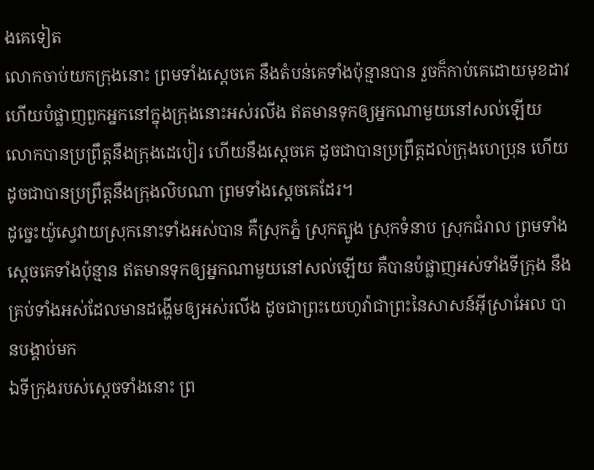ងគេទៀត
លោកចាប់យកក្រុងនោះ ព្រមទាំងស្តេចគេ នឹងតំបន់គេទាំងប៉ុន្មានបាន រួចក៏កាប់គេដោយមុខដាវ ហើយបំផ្លាញពួកអ្នកនៅក្នុងក្រុងនោះអស់រលីង ឥតមានទុកឲ្យអ្នកណាមួយនៅសល់ឡើយ លោកបានប្រព្រឹត្តនឹងក្រុងដេបៀរ ហើយនឹងស្តេចគេ ដូចជាបានប្រព្រឹត្តដល់ក្រុងហេប្រុន ហើយដូចជាបានប្រព្រឹត្តនឹងក្រុងលិបណា ព្រមទាំងស្តេចគេដែរ។
ដូច្នេះយ៉ូស្វេវាយស្រុកនោះទាំងអស់បាន គឺស្រុកភ្នំ ស្រុកត្បូង ស្រុកទំនាប ស្រុកជំរាល ព្រមទាំងស្តេចគេទាំងប៉ុន្មាន ឥតមានទុកឲ្យអ្នកណាមួយនៅសល់ឡើយ គឺបានបំផ្លាញអស់ទាំងទីក្រុង នឹងគ្រប់ទាំងអស់ដែលមានដង្ហើមឲ្យអស់រលីង ដូចជាព្រះយេហូវ៉ាជាព្រះនៃសាសន៍អ៊ីស្រាអែល បានបង្គាប់មក
ឯទីក្រុងរបស់ស្តេចទាំងនោះ ព្រ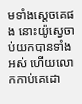មទាំងស្តេចគេផង នោះយ៉ូស្វេចាប់យកបានទាំងអស់ ហើយលោកកាប់គេដោ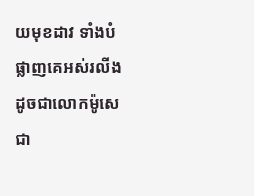យមុខដាវ ទាំងបំផ្លាញគេអស់រលីង ដូចជាលោកម៉ូសេ ជា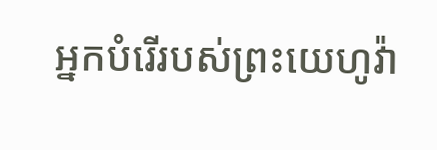អ្នកបំរើរបស់ព្រះយេហូវ៉ា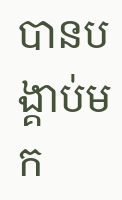បានបង្គាប់មក